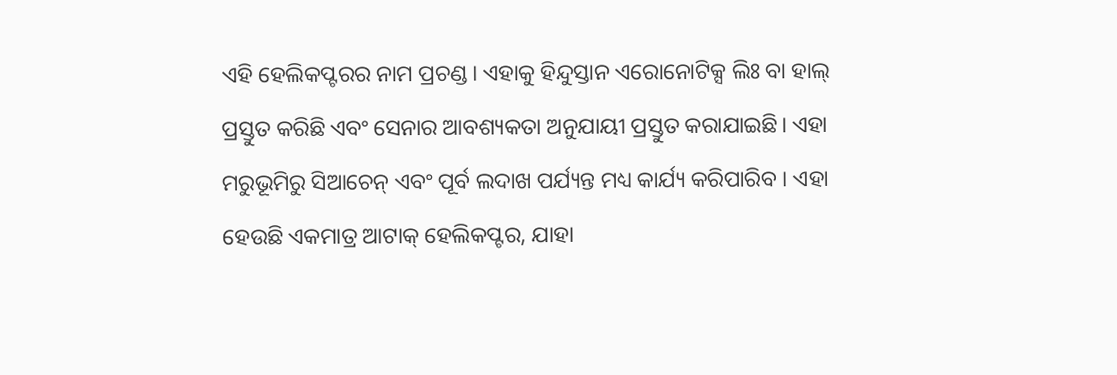ଏହି ହେଲିକପ୍ଟରର ନାମ ପ୍ରଚଣ୍ଡ। ଏହାକୁ ହିନ୍ଦୁସ୍ତାନ ଏରୋନୋଟିକ୍ସ ଲିଃ ବା ହାଲ୍ ପ୍ରସ୍ତୁତ କରିଛି ଏବଂ ସେନାର ଆବଶ୍ୟକତା ଅନୁଯାୟୀ ପ୍ରସ୍ତୁତ କରାଯାଇଛି। ଏହା ମରୁଭୂମିରୁ ସିଆଚେନ୍ ଏବଂ ପୂର୍ବ ଲଦାଖ ପର୍ଯ୍ୟନ୍ତ ମଧ୍ୟ କାର୍ଯ୍ୟ କରିପାରିବ । ଏହା ହେଉଛି ଏକମାତ୍ର ଆଟାକ୍ ହେଲିକପ୍ଟର, ଯାହା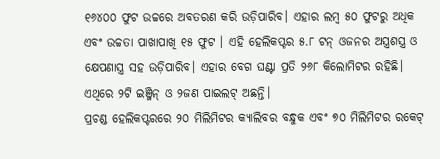୧୬୪୦୦ ଫୁଟ ଉଚ୍ଚରେ ଅବତରଣ କରି ଉଡ଼ିପାରିବ। ଏହାର ଲମ୍ବ ୫୦ ଫୁଟରୁ ଅଧିକ ଏବଂ ଉଚ୍ଚତା ପାଖାପାଖି ୧୫ ଫୁଟ । ଏହି ହେଲିକପ୍ଟର ୫.୮ ଟନ୍ ଓଜନର ଅସ୍ତ୍ରଶସ୍ତ୍ର ଓ କ୍ଷେପଣାସ୍ତ୍ର ସହ ଉଡ଼ିପାରିବ। ଏହାର ବେଗ ଘଣ୍ଟା ପ୍ରତି ୨୬୮ କିଲୋମିଟର ରହିଛି। ଏଥିରେ ୨ଟି ଇଞ୍ଜିନ୍ ଓ ୨ଜଣ ପାଇଲଟ୍ ଅଛନ୍ତି।
ପ୍ରଚଣ୍ଡ ହେଲିକପ୍ଟରରେ ୨୦ ମିଲିମିଟର କ୍ୟାଲିବର ବନ୍ଧୁକ ଏବଂ ୭୦ ମିଲିମିଟର ରକେଟ୍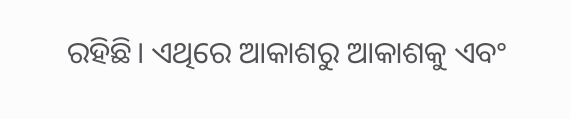ରହିଛି। ଏଥିରେ ଆକାଶରୁ ଆକାଶକୁ ଏବଂ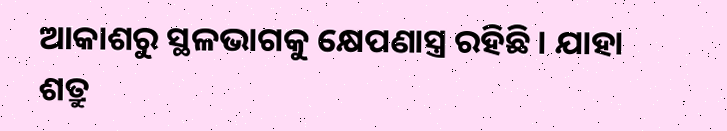ଆକାଶରୁ ସ୍ଥଳଭାଗକୁ କ୍ଷେପଣାସ୍ତ୍ର ରହିଛି। ଯାହା ଶତ୍ରୁ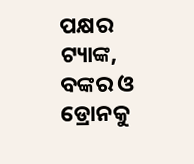ପକ୍ଷର ଟ୍ୟାଙ୍କ, ବଙ୍କର ଓ ଡ୍ରୋନକୁ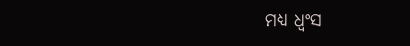ମଧ୍ୟ ଧ୍ୱଂସ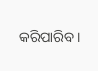କରିପାରିବ ।